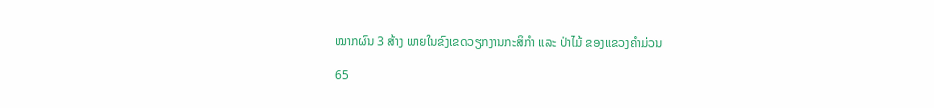ໝາກຜົນ 3 ສ້າງ ພາຍໃນຂົງເຂດວຽກງານກະສິກຳ ແລະ ປ່າໄມ້ ຂອງແຂວງຄຳມ່ວນ

65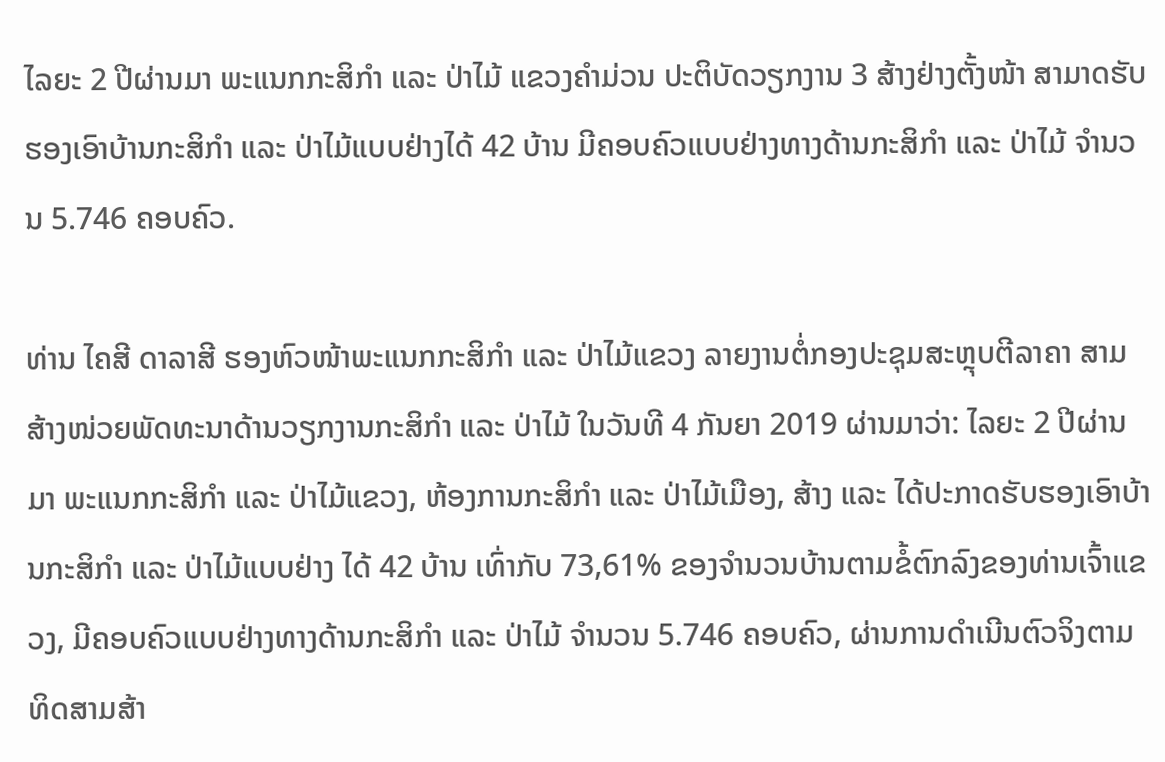ໄລຍະ 2 ປີຜ່ານມາ ພະແນກກະສິກຳ ແລະ ປ່າໄມ້ ແຂວງຄຳມ່ວນ ປະຕິບັດວຽກງານ 3 ສ້າງຢ່າງຕັ້ງໜ້າ ສາມາດຮັບຮອງເອົາບ້ານກະສິກໍາ ແລະ ປ່າໄມ້ແບບຢ່າງໄດ້ 42 ບ້ານ ມີຄອບຄົວແບບຢ່າງທາງດ້ານກະສິກຳ ແລະ ປ່າໄມ້ ຈຳນວນ 5.746 ຄອບຄົວ.

ທ່ານ ໄຄສີ ດາລາສີ ຮອງຫົວໜ້າພະແນກກະສິກຳ ແລະ ປ່າໄມ້ແຂວງ ລາຍງານຕໍ່ກອງປະຊຸມສະຫຼຸບຕີລາຄາ ສາມສ້າງໜ່ວຍພັດທະນາດ້ານວຽກງານກະສິກໍາ ແລະ ປ່າໄມ້ ໃນວັນທີ 4 ກັນຍາ 2019 ຜ່ານມາວ່າ: ໄລຍະ 2 ປີຜ່ານມາ ພະແນກກະສິກໍາ ແລະ ປ່າໄມ້ແຂວງ, ຫ້ອງການກະສິກໍາ ແລະ ປ່າໄມ້ເມືອງ, ສ້າງ ແລະ ໄດ້ປະກາດຮັບຮອງເອົາບ້ານກະສິກໍາ ແລະ ປ່າໄມ້ແບບຢ່າງ ໄດ້ 42 ບ້ານ ເທົ່າກັບ 73,61% ຂອງຈໍານວນບ້ານຕາມຂໍ້ຕົກລົງຂອງທ່ານເຈົ້າແຂວງ, ມີຄອບຄົວແບບຢ່າງທາງດ້ານກະສິກຳ ແລະ ປ່າໄມ້ ຈຳນວນ 5.746 ຄອບຄົວ, ຜ່ານການດໍາເນີນຕົວຈິງຕາມທິດສາມສ້າ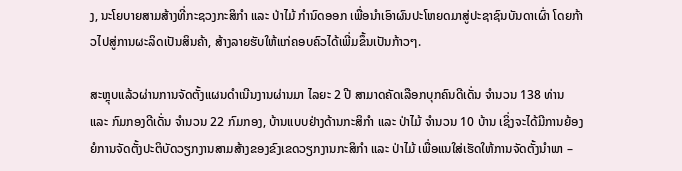ງ, ນະໂຍບາຍສາມສ້າງທີ່ກະຊວງກະສິກໍາ ແລະ ປ່າໄມ້ ກຳນົດອອກ ເພື່ອນໍາເອົາຜົນປະໂຫຍດມາສູ່ປະຊາຊົນບັນດາເຜົ່າ ໂດຍກ້າວໄປສູ່ການຜະລິດເປັນສິນຄ້າ, ສ້າງລາຍຮັບໃຫ້ແກ່ຄອບຄົວໄດ້ເພີ່ມຂຶ້ນເປັນກ້າວໆ.

ສະຫຼຸບແລ້ວຜ່ານການຈັດຕັ້ງແຜນດຳເນີນງານຜ່ານມາ ໄລຍະ 2 ປີ ສາມາດຄັດເລືອກບຸກຄົນດີເດັ່ນ ຈຳນວນ 138 ທ່ານ ແລະ ກົມກອງດີເດັ່ນ ຈຳນວນ 22 ກົມກອງ, ບ້ານແບບຢ່າງດ້ານກະສິກໍາ ແລະ ປ່າໄມ້ ຈຳນວນ 10 ບ້ານ ເຊິ່ງຈະໄດ້ມີການຍ້ອງຍໍການຈັດຕັ້ງປະຕິບັດວຽກງານສາມສ້າງຂອງຂົງເຂດວຽກງານກະສິກຳ ແລະ ປ່າໄມ້ ເພື່ອແນໃສ່ເຮັດໃຫ້ການຈັດຕັ້ງນຳພາ –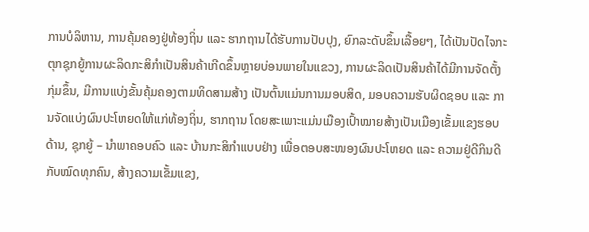ການບໍລິຫານ, ການຄຸ້ມຄອງຢູ່ທ້ອງຖິ່ນ ແລະ ຮາກຖານໄດ້ຮັບການປັບປຸງ, ຍົກລະດັບຂຶ້ນເລື້ອຍໆ, ໄດ້ເປັນປັດໄຈກະຕຸກຊຸກຍູ້ການຜະລິດກະສິກຳເປັນສິນຄ້າເກີດຂຶ້ນຫຼາຍບ່ອນພາຍໃນແຂວງ, ການຜະລິດເປັນສິນຄ້າໄດ້ມີການຈັດຕັ້ງກຸ່ມຂຶ້ນ, ມີການແບ່ງຂັ້ນຄຸ້ມຄອງຕາມທິດສາມສ້າງ ເປັນຕົ້ນແມ່ນການມອບສິດ, ມອບຄວາມຮັບຜິດຊອບ ແລະ ການຈັດແບ່ງຜົນປະໂຫຍດໃຫ້ແກ່ທ້ອງຖິ່ນ, ຮາກຖານ ໂດຍສະເພາະແມ່ນເມືອງເປົ້າໝາຍສ້າງເປັນເມືອງເຂັ້ມແຂງຮອບດ້ານ, ຊຸກຍູ້ – ນໍາພາຄອບຄົວ ແລະ ບ້ານກະສິກຳແບບຢ່າງ ເພື່ອຕອບສະໜອງຜົນປະໂຫຍດ ແລະ ຄວາມຢູ່ດີກິນດີກັບໝົດທຸກຄົນ, ສ້າງຄວາມເຂັ້ມແຂງ,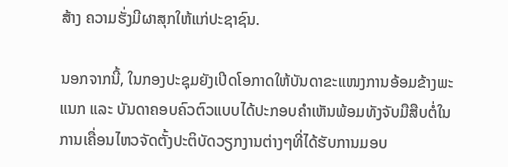ສ້າງ ຄວາມຮັ່ງມີຜາສຸກໃຫ້ແກ່ປະຊາຊົນ.

ນອກຈາກນີ້, ໃນກອງປະຊຸມຍັງເປີດໂອກາດໃຫ້ບັນດາຂະແໜງການອ້ອມຂ້າງພະແນກ ແລະ ບັນດາຄອບຄົວຕົວແບບໄດ້ປະກອບຄໍາເຫັນພ້ອມທັງຈັບມືສືບຕໍ່ໃນການເຄື່ອນໄຫວຈັດຕັ້ງປະຕິບັດວຽກງານຕ່າງໆທີ່ໄດ້ຮັບການມອບ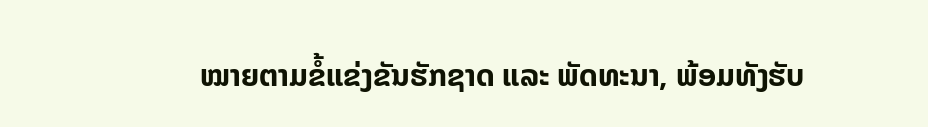ໝາຍຕາມຂໍ້ແຂ່ງຂັນຮັກຊາດ ແລະ ພັດທະນາ, ພ້ອມທັງຮັບ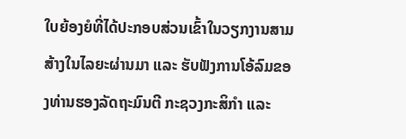ໃບຍ້ອງຍໍທີ່ໄດ້ປະກອບສ່ວນເຂົ້າໃນວຽກງານສາມສ້າງໃນໄລຍະຜ່ານມາ ແລະ ຮັບຟັງການໂອ້ລົມຂອງທ່ານຮອງລັດຖະມົນຕີ ກະຊວງກະສິກຳ ແລະ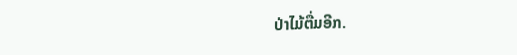ປ່າໄມ້ຕື່ມອີກ.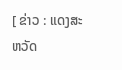[ ຂ່າວ : ແດງສະຫວັດ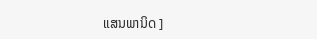ແສນພານິດ ]